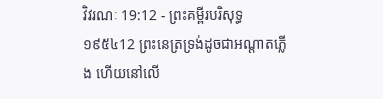វិវរណៈ 19:12 - ព្រះគម្ពីរបរិសុទ្ធ ១៩៥៤12 ព្រះនេត្រទ្រង់ដូចជាអណ្តាតភ្លើង ហើយនៅលើ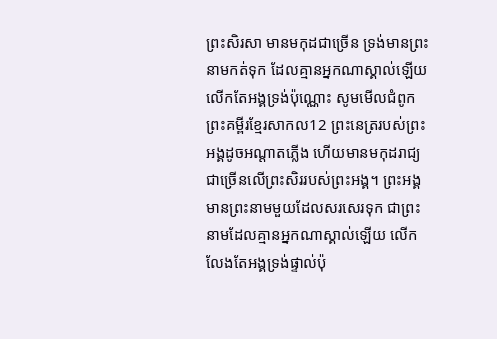ព្រះសិរសា មានមកុដជាច្រើន ទ្រង់មានព្រះនាមកត់ទុក ដែលគ្មានអ្នកណាស្គាល់ឡើយ លើកតែអង្គទ្រង់ប៉ុណ្ណោះ សូមមើលជំពូកព្រះគម្ពីរខ្មែរសាកល12 ព្រះនេត្ររបស់ព្រះអង្គដូចអណ្ដាតភ្លើង ហើយមានមកុដរាជ្យជាច្រើនលើព្រះសិររបស់ព្រះអង្គ។ ព្រះអង្គមានព្រះនាមមួយដែលសរសេរទុក ជាព្រះនាមដែលគ្មានអ្នកណាស្គាល់ឡើយ លើកលែងតែអង្គទ្រង់ផ្ទាល់ប៉ុ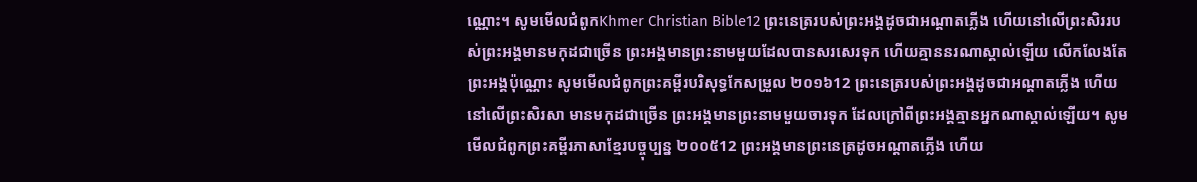ណ្ណោះ។ សូមមើលជំពូកKhmer Christian Bible12 ព្រះនេត្ររបស់ព្រះអង្គដូចជាអណ្ដាតភ្លើង ហើយនៅលើព្រះសិររបស់ព្រះអង្គមានមកុដជាច្រើន ព្រះអង្គមានព្រះនាមមួយដែលបានសរសេរទុក ហើយគ្មាននរណាស្គាល់ឡើយ លើកលែងតែព្រះអង្គប៉ុណ្ណោះ សូមមើលជំពូកព្រះគម្ពីរបរិសុទ្ធកែសម្រួល ២០១៦12 ព្រះនេត្ររបស់ព្រះអង្គដូចជាអណ្ដាតភ្លើង ហើយនៅលើព្រះសិរសា មានមកុដជាច្រើន ព្រះអង្គមានព្រះនាមមួយចារទុក ដែលក្រៅពីព្រះអង្គគ្មានអ្នកណាស្គាល់ឡើយ។ សូមមើលជំពូកព្រះគម្ពីរភាសាខ្មែរបច្ចុប្បន្ន ២០០៥12 ព្រះអង្គមានព្រះនេត្រដូចអណ្ដាតភ្លើង ហើយ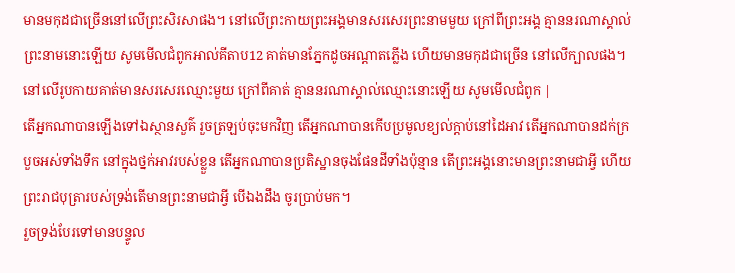មានមកុដជាច្រើននៅលើព្រះសិរសាផង។ នៅលើព្រះកាយព្រះអង្គមានសរសេរព្រះនាមមួយ ក្រៅពីព្រះអង្គ គ្មាននរណាស្គាល់ព្រះនាមនោះឡើយ សូមមើលជំពូកអាល់គីតាប12 គាត់មានភ្នែកដូចអណ្ដាតភ្លើង ហើយមានមកុដជាច្រើន នៅលើក្បាលផង។ នៅលើរូបកាយគាត់មានសរសេរឈ្មោះមួយ ក្រៅពីគាត់ គ្មាននរណាស្គាល់ឈ្មោះនោះឡើយ សូមមើលជំពូក |
តើអ្នកណាបានឡើងទៅឯស្ថានសួគ៌ រួចត្រឡប់ចុះមកវិញ តើអ្នកណាបានកើបប្រមូលខ្យល់ក្តាប់នៅដៃអាវ តើអ្នកណាបានដក់ក្របួចអស់ទាំងទឹក នៅក្នុងថ្នក់អាវរបស់ខ្លួន តើអ្នកណាបានប្រតិស្ឋានចុងផែនដីទាំងប៉ុន្មាន តើព្រះអង្គនោះមានព្រះនាមជាអ្វី ហើយព្រះរាជបុត្រារបស់ទ្រង់តើមានព្រះនាមជាអ្វី បើឯងដឹង ចូរប្រាប់មក។
រួចទ្រង់បែរទៅមានបន្ទូល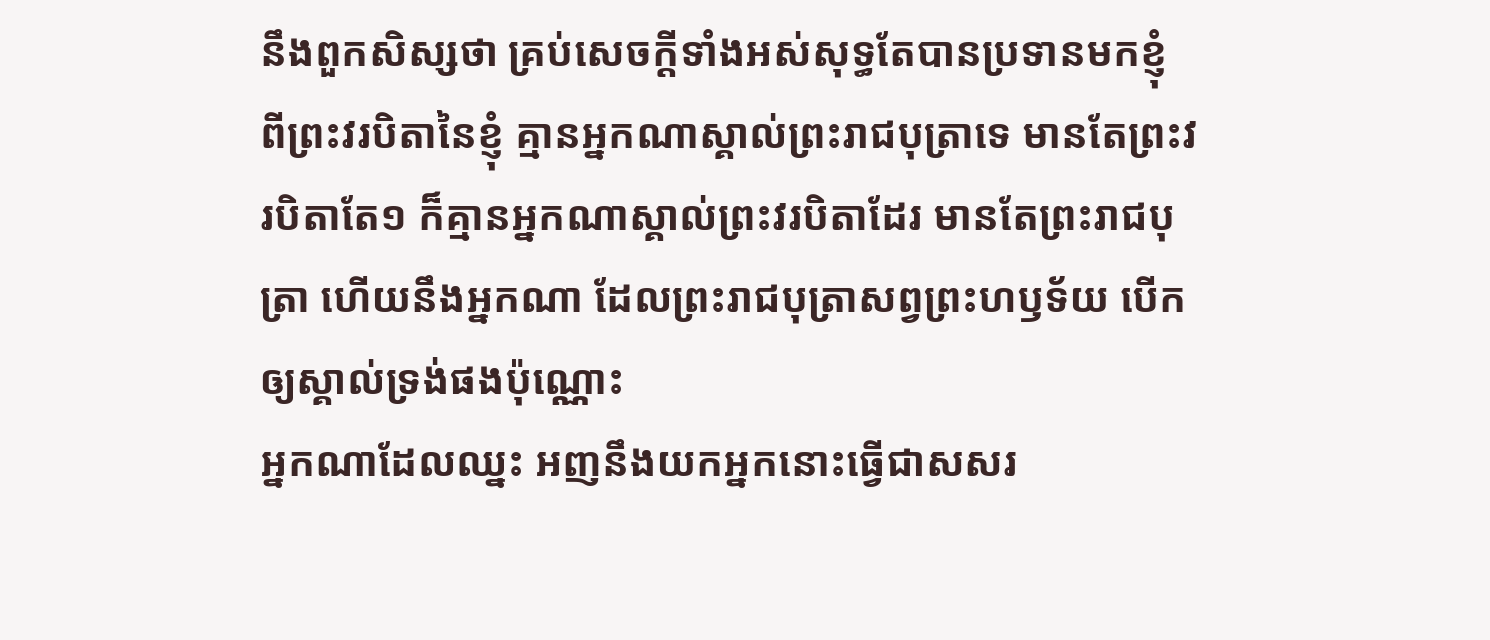នឹងពួកសិស្សថា គ្រប់សេចក្ដីទាំងអស់សុទ្ធតែបានប្រទានមកខ្ញុំ ពីព្រះវរបិតានៃខ្ញុំ គ្មានអ្នកណាស្គាល់ព្រះរាជបុត្រាទេ មានតែព្រះវរបិតាតែ១ ក៏គ្មានអ្នកណាស្គាល់ព្រះវរបិតាដែរ មានតែព្រះរាជបុត្រា ហើយនឹងអ្នកណា ដែលព្រះរាជបុត្រាសព្វព្រះហឫទ័យ បើកឲ្យស្គាល់ទ្រង់ផងប៉ុណ្ណោះ
អ្នកណាដែលឈ្នះ អញនឹងយកអ្នកនោះធ្វើជាសសរ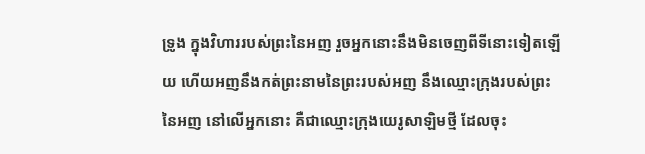ទ្រូង ក្នុងវិហាររបស់ព្រះនៃអញ រួចអ្នកនោះនឹងមិនចេញពីទីនោះទៀតឡើយ ហើយអញនឹងកត់ព្រះនាមនៃព្រះរបស់អញ នឹងឈ្មោះក្រុងរបស់ព្រះនៃអញ នៅលើអ្នកនោះ គឺជាឈ្មោះក្រុងយេរូសាឡិមថ្មី ដែលចុះ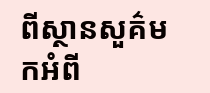ពីស្ថានសួគ៌មកអំពី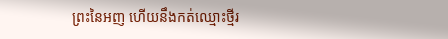ព្រះនៃអញ ហើយនឹងកត់ឈ្មោះថ្មីរ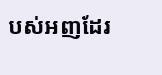បស់អញដែរ